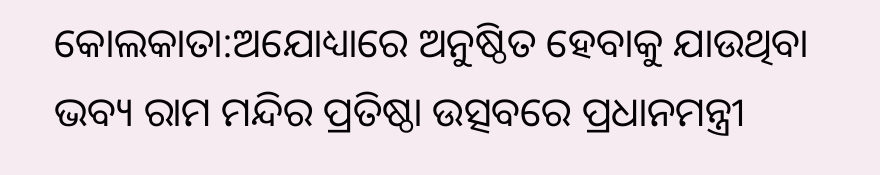କୋଲକାତା:ଅଯୋଧ୍ୟାରେ ଅନୁଷ୍ଠିତ ହେବାକୁ ଯାଉଥିବା ଭବ୍ୟ ରାମ ମନ୍ଦିର ପ୍ରତିଷ୍ଠା ଉତ୍ସବରେ ପ୍ରଧାନମନ୍ତ୍ରୀ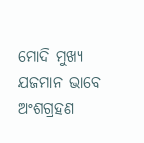ମୋଦି ମୁଖ୍ୟ ଯଜମାନ ଭାବେ ଅଂଶଗ୍ରହଣ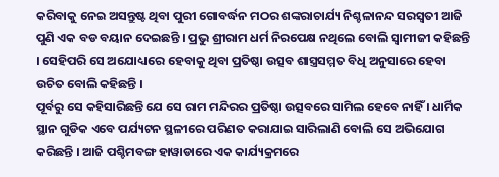କରିବାକୁ ନେଇ ଅସନ୍ତୁଷ୍ଟ ଥିବା ପୁରୀ ଗୋବର୍ଦ୍ଧନ ମଠର ଶଙ୍କରାଚାର୍ଯ୍ୟ ନିଶ୍ଚଳାନନ୍ଦ ସରସ୍ବତୀ ଆଜି ପୁଣି ଏକ ବଡ ବୟାନ ଦେଇଛନ୍ତି । ପ୍ରଭୁ ଶ୍ରୀରାମ ଧର୍ମ ନିରପେକ୍ଷ ନଥିଲେ ବୋଲି ସ୍ବାମୀଜୀ କହିଛନ୍ତି । ସେହିପରି ସେ ଅଯୋଧ୍ୟାରେ ହେବାକୁ ଥିବା ପ୍ରତିଷ୍ଠା ଉତ୍ସବ ଶାସ୍ତ୍ରସମ୍ମତ ବିଧି ଅନୁସାରେ ହେବା ଉଚିତ ବୋଲି କହିଛନ୍ତି ।
ପୂର୍ବରୁ ସେ କହିସାରିଛନ୍ତି ଯେ ସେ ରାମ ମନ୍ଦିରର ପ୍ରତିଷ୍ଠା ଉତ୍ସବରେ ସାମିଲ ହେବେ ନାହିଁ । ଧାର୍ମିକ ସ୍ଥାନ ଗୁଡିକ ଏବେ ପର୍ଯ୍ୟଟନ ସ୍ଥଳୀରେ ପରିଣତ କରାଯାଇ ସାରିଲାଣି ବୋଲି ସେ ଅଭିଯୋଗ କରିଛନ୍ତି । ଆଜି ପଶ୍ଚିମବଙ୍ଗ ହାୱାଡାରେ ଏକ କାର୍ଯ୍ୟକ୍ରମରେ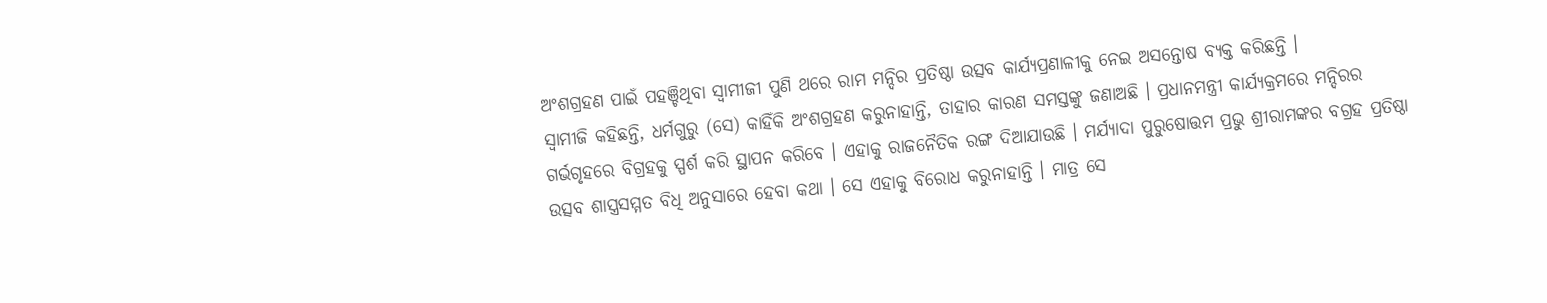ଅଂଶଗ୍ରହଣ ପାଇଁ ପହଞ୍ଚିଥିବା ସ୍ବାମୀଜୀ ପୁଣି ଥରେ ରାମ ମନ୍ଦିର ପ୍ରତିଷ୍ଠା ଉତ୍ସବ କାର୍ଯ୍ୟପ୍ରଣାଳୀକୁ ନେଇ ଅସନ୍ତୋଷ ବ୍ୟକ୍ତ କରିଛନ୍ତି ।
ସ୍ବାମୀଜି କହିଛନ୍ତି, ଧର୍ମଗୁରୁ (ସେ) କାହିଁକି ଅଂଶଗ୍ରହଣ କରୁନାହାନ୍ତି, ତାହାର କାରଣ ସମସ୍ତଙ୍କୁ ଜଣାଅଛି । ପ୍ରଧାନମନ୍ତ୍ରୀ କାର୍ଯ୍ୟକ୍ରମରେ ମନ୍ଦିରର ଗର୍ଭଗୃହରେ ବିଗ୍ରହକୁ ସ୍ପର୍ଶ କରି ସ୍ଥାପନ କରିବେ । ଏହାକୁ ରାଜନୈତିକ ରଙ୍ଗ ଦିଆଯାଉଛି । ମର୍ଯ୍ୟାଦା ପୁରୁଷୋତ୍ତମ ପ୍ରଭୁ ଶ୍ରୀରାମଙ୍କର ବଗ୍ରହ ପ୍ରତିଷ୍ଠା ଉତ୍ସବ ଶାସ୍ତ୍ରସମ୍ମତ ବିଧି ଅନୁସାରେ ହେବା କଥା । ସେ ଏହାକୁ ବିରୋଧ କରୁନାହାନ୍ତି । ମାତ୍ର ସେ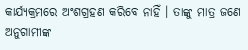କାର୍ଯ୍ୟକ୍ରମରେ ଅଂଶଗ୍ରହଣ କରିବେ ନାହିଁ । ତାଙ୍କୁ ମାତ୍ର ଜଣେ ଅନୁଗାମୀଙ୍କ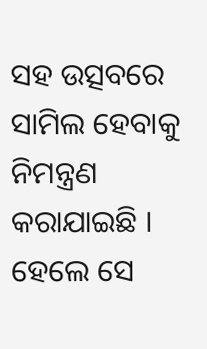ସହ ଉତ୍ସବରେ ସାମିଲ ହେବାକୁ ନିମନ୍ତ୍ରଣ କରାଯାଇଛି । ହେଲେ ସେ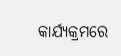କାର୍ଯ୍ୟକ୍ରମରେ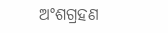ଅଂଶଗ୍ରହଣ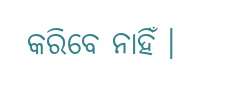କରିବେ ନାହିଁ ।